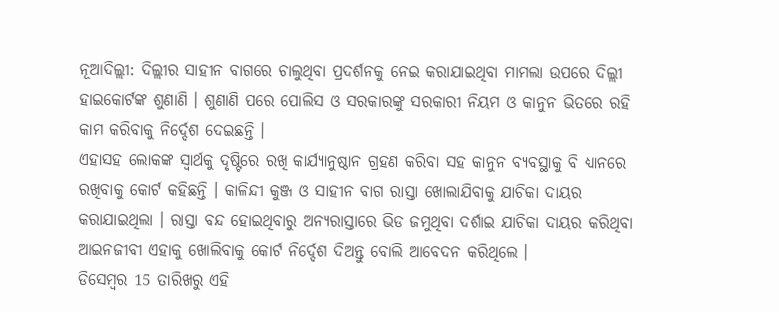ନୂଆଦିଲ୍ଲୀ: ଦିଲ୍ଲୀର ସାହୀନ ବାଗରେ ଚାଲୁଥିବା ପ୍ରଦର୍ଶନକୁ ନେଇ କରାଯାଇଥିବା ମାମଲା ଉପରେ ଦିଲ୍ଲୀ ହାଇକୋର୍ଟଙ୍କ ଶୁଣାଣି । ଶୁଣାଣି ପରେ ପୋଲିସ ଓ ସରକାରଙ୍କୁ ସରକାରୀ ନିୟମ ଓ କାନୁନ ଭିତରେ ରହି କାମ କରିବାକୁ ନିର୍ଦ୍ଦେଶ ଦେଇଛନ୍ତି ।
ଏହାସହ ଲୋକଙ୍କ ସ୍ବାର୍ଥକୁ ଦୃଷ୍ଟିରେ ରଖି କାର୍ଯ୍ୟାନୁଷ୍ଠାନ ଗ୍ରହଣ କରିବା ସହ କାନୁନ ବ୍ୟବସ୍ଥାକୁ ବି ଧ୍ୟାନରେ ରଖିବାକୁ କୋର୍ଟ କହିଛନ୍ତି । କାଳିନ୍ଦୀ କୁଞ୍ଜ ଓ ସାହୀନ ବାଗ ରାସ୍ତା ଖୋଲାଯିବାକୁ ଯାଚିକା ଦାୟର କରାଯାଇଥିଲା । ରାସ୍ତା ବନ୍ଦ ହୋଇଥିବାରୁ ଅନ୍ୟରାସ୍ତାରେ ଭିଡ ଜମୁଥିବା ଦର୍ଶାଇ ଯାଚିକା ଦାୟର କରିଥିବା ଆଇନଜୀବୀ ଏହାକୁ ଖୋଲିବାକୁ କୋର୍ଟ ନିର୍ଦ୍ଦେଶ ଦିଅନ୍ତୁ ବୋଲି ଆବେଦନ କରିଥିଲେ ।
ଡିସେମ୍ବର 15 ତାରିଖରୁ ଏହି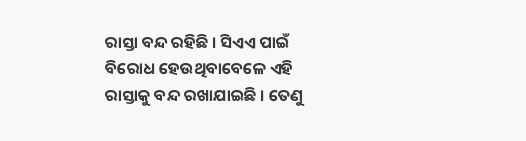ରାସ୍ତା ବନ୍ଦ ରହିଛି । ସିଏଏ ପାଇଁ ବିରୋଧ ହେଉଥିବାବେଳେ ଏହି ରାସ୍ତାକୁ ବନ୍ଦ ରଖାଯାଇଛି । ତେଣୁ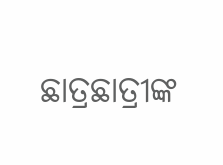ଛାତ୍ରଛାତ୍ରୀଙ୍କ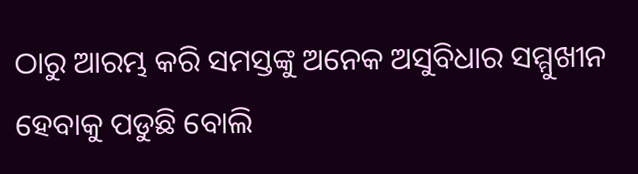ଠାରୁ ଆରମ୍ଭ କରି ସମସ୍ତଙ୍କୁ ଅନେକ ଅସୁବିଧାର ସମ୍ମୁଖୀନ ହେବାକୁ ପଡୁଛି ବୋଲି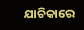ଯାଚିକାରେ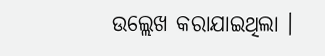ଉଲ୍ଲେଖ କରାଯାଇଥିଲା ।